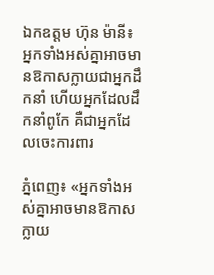ឯកឧត្តម ហ៊ុន ម៉ានី៖ អ្នកទាំងអស់គ្នាអាចមានឱកាសក្លាយជាអ្នកដឹកនាំ ហើយអ្នកដែលដឹកនាំពូកែ គឺជាអ្នកដែលចេះការពារ

ភ្នំពេញ៖ «អ្នកទាំងអស់គ្នាអាចមានឱកាសក្លាយ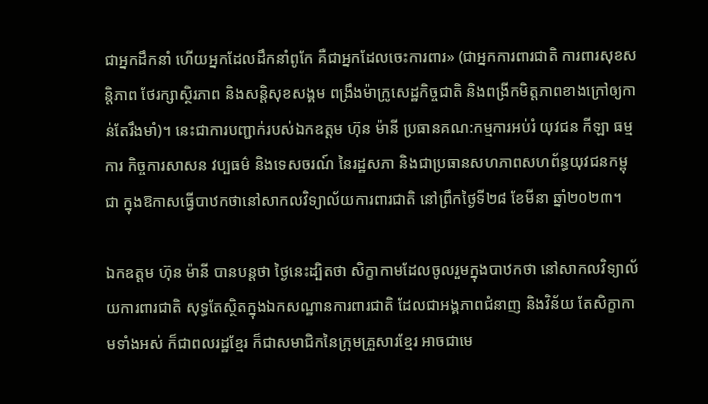ជាអ្នកដឹកនាំ ហើយអ្នកដែលដឹកនាំពូកែ គឺជាអ្នកដែលចេះការពារ» (ជាអ្នកការពារជាតិ ការពារសុខសន្តិភាព ថែរក្សាស្ថិរភាព និងសន្តិសុខសង្គម ពង្រឹងម៉ាក្រូសេដ្ឋកិច្ចជាតិ និងពង្រីកមិត្តភាពខាងក្រៅឲ្យកាន់តែរឹងមាំ)។ នេះជាការបញ្ជាក់របស់ឯកឧត្តម ហ៊ុន ម៉ានី ប្រធានគណ:កម្មការអប់រំ យុវជន កីឡា ធម្មការ កិច្ចការសាសន វប្បធម៌ និងទេសចរណ៍ នៃរដ្ឋសភា និងជាប្រធានសហភាពសហព័ន្ធយុវជនកម្ពុជា ក្នុងឱកាសធ្វើបាឋកថានៅសាកលវិទ្យាល័យការពារជាតិ នៅព្រឹកថ្ងៃទី២៨ ខែមីនា ឆ្នាំ២០២៣។

ឯកឧត្តម ហ៊ុន ម៉ានី បានបន្តថា ថ្ងៃនេះដ្បិតថា សិក្ខាកាមដែលចូលរួមក្នុងបាឋកថា នៅសាកលវិទ្យាល័យការពារជាតិ សុទ្ធតែស្ថិតក្នុងឯកសណ្ឋានការពារជាតិ ដែលជាអង្គភាពជំនាញ និងវិន័យ តែសិក្ខាកាមទាំងអស់ ក៏ជាពលរដ្ឋខ្មែរ ក៏ជាសមាជិកនៃក្រុមគ្រួសារខ្មែរ អាចជាមេ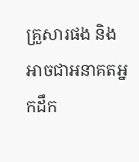គ្រួសារផង និងអាចជាអនាគតអ្នកដឹក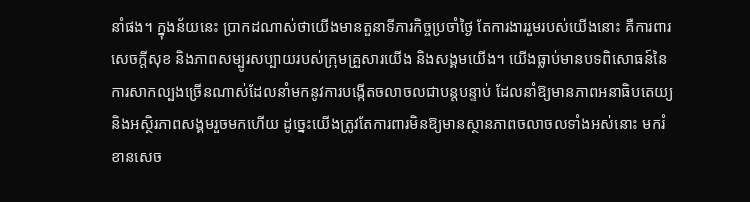នាំផង។ ក្នុងន័យនេះ ប្រាកដណាស់ថាយើងមានតួនាទីភារកិច្ចប្រចាំថ្ងៃ តែការងាររួមរបស់យើងនោះ គឺការពារសេចក្តីសុខ និងភាពសម្បូរសប្បាយរបស់ក្រុមគ្រួសារយើង និងសង្គមយើង។ យើងធ្លាប់មានបទពិសោធន៍នៃការសាកល្បងច្រើនណាស់ដែលនាំមកនូវការបង្កើតចលាចលជាបន្តបន្ទាប់ ដែលនាំឱ្យមានភាពអនាធិបតេយ្យ និងអស្ថិរភាពសង្គមរួចមកហើយ ដូច្នេះយើងត្រូវតែការពារមិនឱ្យមានស្ថានភាពចលាចលទាំងអស់នោះ មករំខានសេច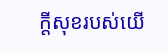ក្តីសុខរបស់យើ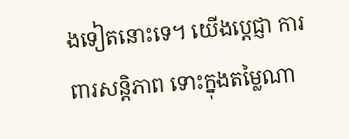ងទៀតនោះទេ។ យើងប្តេជ្ញា ការពារសន្តិភាព ទោះក្នុងតម្លៃណា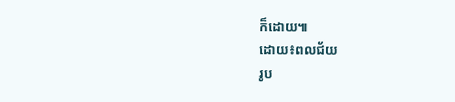ក៏ដោយ៕
ដោយ៖ពលជ័យ
រូប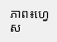ភាព៖ហ្វេស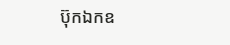ប៊ុកឯកឧ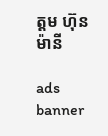ត្តម ហ៊ុន ម៉ានី

ads banner